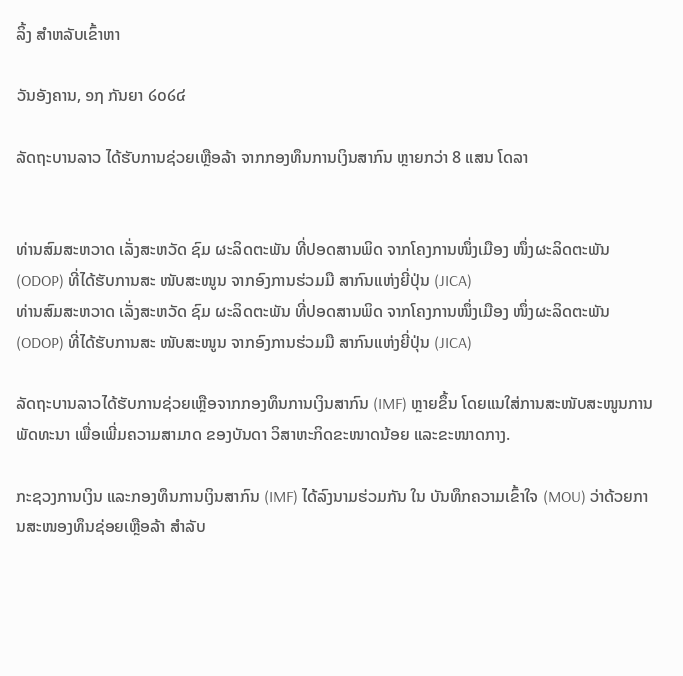ລິ້ງ ສຳຫລັບເຂົ້າຫາ

ວັນອັງຄານ, ໑໗ ກັນຍາ ໒໐໒໔

ລັດຖະບານລາວ ໄດ້ຮັບການຊ່ວຍເຫຼືອລ້າ ຈາກກອງທຶນການເງິນສາກົນ ຫຼາຍກວ່າ 8 ແສນ ໂດລາ


ທ່ານສົມສະຫວາດ ເລັ່ງສະຫວັດ ຊົມ ຜະລິດຕະພັນ ທີ່ປອດສານພິດ ຈາກໂຄງການໜຶ່ງເມືອງ ໜຶ່ງຜະລິດຕະພັນ (ODOP) ທີ່ໄດ້ຮັບການສະ ໜັບສະໜູນ ຈາກອົງການຮ່ວມມື ສາກົນແຫ່ງຍີ່ປຸ່ນ (JICA)
ທ່ານສົມສະຫວາດ ເລັ່ງສະຫວັດ ຊົມ ຜະລິດຕະພັນ ທີ່ປອດສານພິດ ຈາກໂຄງການໜຶ່ງເມືອງ ໜຶ່ງຜະລິດຕະພັນ (ODOP) ທີ່ໄດ້ຮັບການສະ ໜັບສະໜູນ ຈາກອົງການຮ່ວມມື ສາກົນແຫ່ງຍີ່ປຸ່ນ (JICA)

ລັດຖະບານລາວໄດ້ຮັບການຊ່ວຍເຫຼືອຈາກກອງທຶນການເງິນສາກົນ (IMF) ຫຼາຍຂຶ້ນ ໂດຍແນໃສ່ການສະໜັບສະໜູນການພັດທະນາ ເພື່ອເພີ່ມຄວາມສາມາດ ຂອງບັນດາ ວິສາຫະກິດຂະໜາດນ້ອຍ ແລະຂະໜາດກາງ.

ກະຊວງການເງິນ ແລະກອງທຶນການເງິນສາກົນ (IMF) ໄດ້ລົງນາມຮ່ວມກັນ ໃນ ບັນທຶກຄວາມເຂົ້າໃຈ (MOU) ວ່າດ້ວຍການສະໜອງທຶນຊ່ອຍເຫຼືອລ້າ ສຳລັບ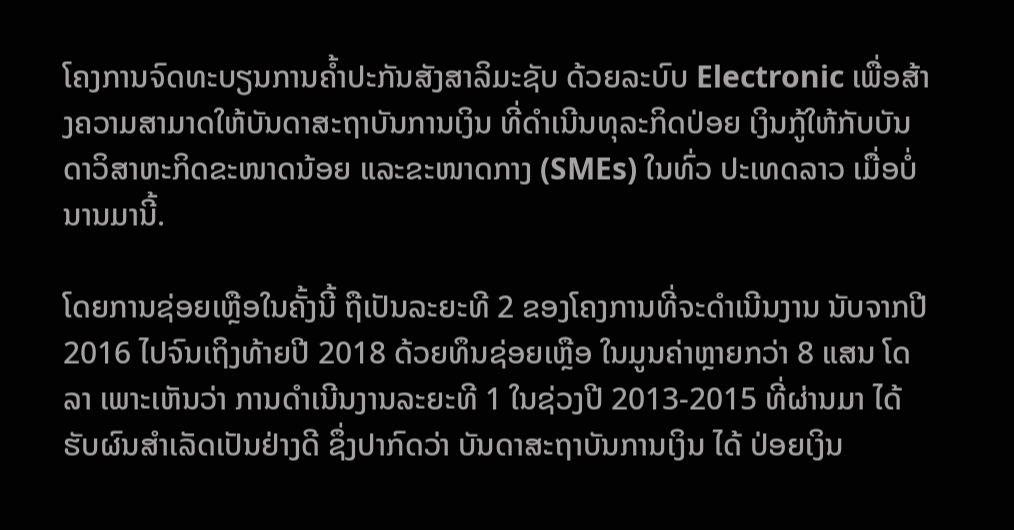ໂຄງການຈົດທະບຽນການຄ້ຳປະກັນສັງສາລິມະຊັບ ດ້ວຍລະບົບ Electronic ເພື່ອສ້າງຄວາມສາມາດໃຫ້ບັນດາສະຖາບັນການເງິນ ທີ່ດຳເນີນທຸລະກິດປ່ອຍ ເງິນກູ້ໃຫ້ກັບບັນດາວິສາຫະກິດຂະໜາດນ້ອຍ ແລະຂະໜາດກາງ (SMEs) ໃນທົ່ວ ປະເທດລາວ ເມື່ອບໍ່ນານມານີ້.

ໂດຍການຊ່ອຍເຫຼືອໃນຄັ້ງນີ້ ຖືເປັນລະຍະທີ 2 ຂອງໂຄງການທີ່ຈະດຳເນີນງານ ນັບຈາກປີ 2016 ໄປຈົນເຖິງທ້າຍປີ 2018 ດ້ວຍທຶນຊ່ອຍເຫຼືອ ໃນມູນຄ່າຫຼາຍກວ່າ 8 ແສນ ໂດລາ ເພາະເຫັນວ່າ ການດຳເນີນງານລະຍະທີ 1 ໃນຊ່ວງປີ 2013-2015 ທີ່ຜ່ານມາ ໄດ້ຮັບຜົນສຳເລັດເປັນຢ່າງດີ ຊຶ່ງປາກົດວ່າ ບັນດາສະຖາບັນການເງິນ ໄດ້ ປ່ອຍເງິນ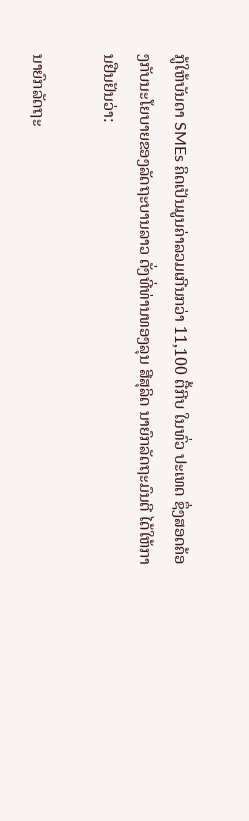ກູ້ໃຫ້ບັນດາ SMEs ຄິດເປັນມູນຄ່າລວມເກີນກວ່າ 11,100 ຕື້ກີບ ໃນທົ່ວ ປະເທດ ຊຶ່ງສອດຄ້ອງກັບນະໂຍບາຍຂອງລັດຖະບານລາວ ດັ່ງທີ່ທ່ານທອງລຸນ ສີສຸລິດ ນາຍົກລັດຖະມົນຕີ ໄດ້ໃຫ້ການຢືນຢັນວ່າ:

ນາຍົກລັດຖະ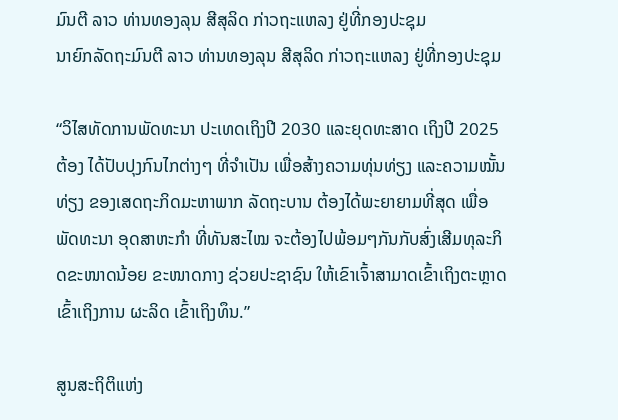ມົນຕີ ລາວ ທ່ານທອງລຸນ ສີສຸລິດ ກ່າວຖະແຫລງ ຢູ່ທີ່ກອງປະຊຸມ
ນາຍົກລັດຖະມົນຕີ ລາວ ທ່ານທອງລຸນ ສີສຸລິດ ກ່າວຖະແຫລງ ຢູ່ທີ່ກອງປະຊຸມ

“ວິໄສທັດການພັດທະນາ ປະເທດເຖິງປີ 2030 ແລະຍຸດທະສາດ ເຖິງປີ 2025 ຕ້ອງ ໄດ້ປັບປຸງກົນໄກຕ່າງໆ ທີ່ຈຳເປັນ ເພື່ອສ້າງຄວາມທຸ່ນທ່ຽງ ແລະຄວາມໝັ້ນທ່ຽງ ຂອງເສດຖະກິດມະຫາພາກ ລັດຖະບານ ຕ້ອງໄດ້ພະຍາຍາມທີ່ສຸດ ເພື່ອພັດທະນາ ອຸດສາຫະກຳ ທີ່ທັນສະໄໝ ຈະຕ້ອງໄປພ້ອມໆກັນກັບສົ່ງເສີມທຸລະກິດຂະໜາດນ້ອຍ ຂະໜາດກາງ ຊ່ວຍປະຊາຊົນ ໃຫ້ເຂົາເຈົ້າສາມາດເຂົ້າເຖິງຕະຫຼາດ ເຂົ້າເຖິງການ ຜະລິດ ເຂົ້າເຖິງທຶນ.”

ສູນສະຖິຕິແຫ່ງ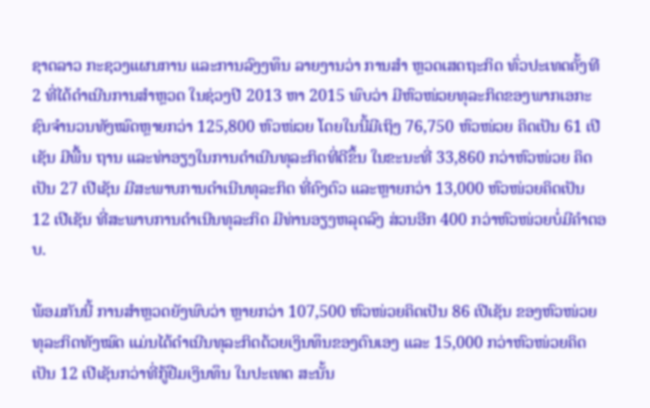ຊາດລາວ ກະຊວງແຜນການ ແລະການລົງງທຶນ ລາຍງານວ່າ ການສຳ ຫຼວດເສດຖະກິດ ທົ່ວປະເທດຄັ້ງທີ 2 ທີ່ໄດ້ດຳເນີນການສຳຫຼວດ ໃນຊ່ວງປີ 2013 ຫາ 2015 ພົບວ່າ ມີຫົວໜ່ວຍທຸລະກິດຂອງພາກເອກະຊົນຈຳນວນທັງໝົດຫຼາຍກວ່າ 125,800 ຫົວໜ່ວຍ ໂດຍໃນນີ້ມີເຖິງ 76,750 ຫົວໜ່ວຍ ຄິດເປັນ 61 ເປີເຊັນ ມີພື້ນ ຖານ ແລະທ່າອຽງໃນການດຳເນີນທຸລະກິດທີ່ດີຂຶ້ນ ໃນຂະນະທີ່ 33,860 ກວ່າຫົວໜ່ວຍ ຄິດເປັນ 27 ເປີເຊັນ ມີສະພາບການດຳເນີນທຸລະກິດ ທີ່ຄົງຕົວ ແລະຫຼາຍກວ່າ 13,000 ຫົວໜ່ວຍຄິດເປັນ 12 ເປີເຊັນ ທີ່ສະພາບການດຳເນີນທຸລະກິດ ມີທ່ານອຽງຫລຸດລົງ ສ່ວນອີກ 400 ກວ່າຫົວໜ່ວຍບໍ່ມີຄຳຕອບ.

ພ້ອມກັນນີ້ ການສຳຫຼວດຍັງພົບວ່າ ຫຼາຍກວ່າ 107,500 ຫົວໜ່ວຍຄິດເປັນ 86 ເປີເຊັນ ຂອງຫົວໜ່ວຍທຸລະກິດທັງໝົດ ແມ່ນໄດ້ດຳເນີນທຸລະກິດດ້ວຍເງິນທຶນຂອງຕົນເອງ ແລະ 15,000 ກວ່າຫົວໜ່ວຍຄິດເປັນ 12 ເປີເຊັນກວ່າທີ່ກູ້ຢືມເງິນທຶນ ໃນປະເທດ ສະນັ້ນ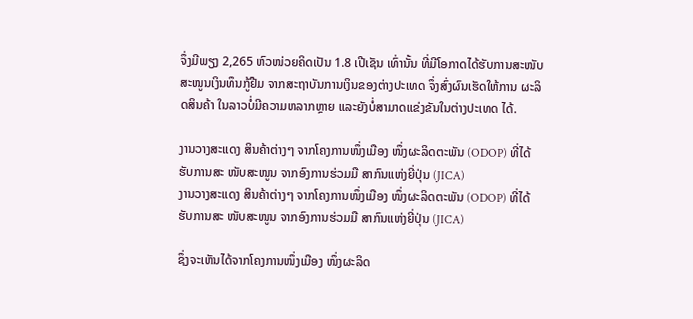ຈຶ່ງມີພຽງ 2,265 ຫົວໜ່ວຍຄິດເປັນ 1.8 ເປີເຊັນ ເທົ່ານັ້ນ ທີ່ມີໂອກາດໄດ້ຮັບການສະໜັບ ສະໜູນເງິນທຶນກູ້ຢືມ ຈາກສະຖາບັນການເງິນຂອງຕ່າງປະເທດ ຈຶ່ງສົ່ງຜົນເຮັດໃຫ້ການ ຜະລິດສິນຄ້າ ໃນລາວບໍ່ມີຄວາມຫລາກຫຼາຍ ແລະຍັງບໍ່ສາມາດແຂ່ງຂັນໃນຕ່າງປະເທດ ໄດ້.

ງານວາງສະແດງ ສິນຄ້າຕ່າງໆ ຈາກໂຄງການໜຶ່ງເມືອງ ໜຶ່ງຜະລິດຕະພັນ (ODOP) ທີ່ໄດ້ຮັບການສະ ໜັບສະໜູນ ຈາກອົງການຮ່ວມມື ສາກົນແຫ່ງຍີ່ປຸ່ນ (JICA)
ງານວາງສະແດງ ສິນຄ້າຕ່າງໆ ຈາກໂຄງການໜຶ່ງເມືອງ ໜຶ່ງຜະລິດຕະພັນ (ODOP) ທີ່ໄດ້ຮັບການສະ ໜັບສະໜູນ ຈາກອົງການຮ່ວມມື ສາກົນແຫ່ງຍີ່ປຸ່ນ (JICA)

ຊຶ່ງຈະເຫັນໄດ້ຈາກໂຄງການໜຶ່ງເມືອງ ໜຶ່ງຜະລິດ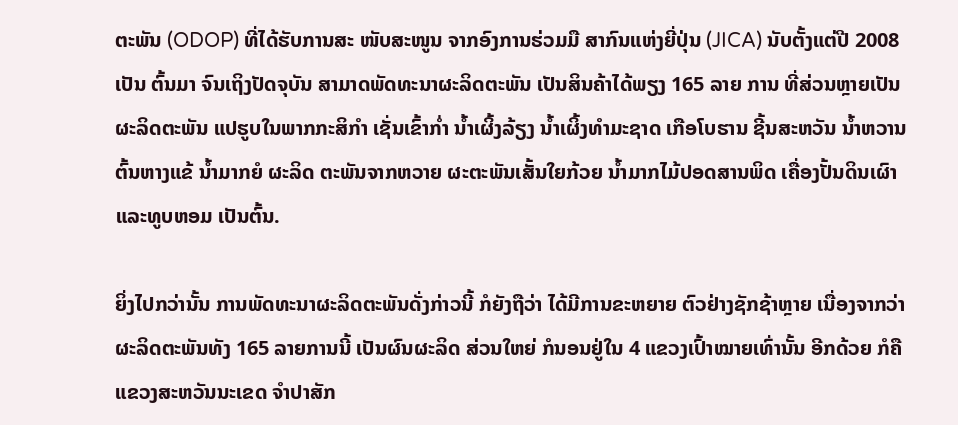ຕະພັນ (ODOP) ທີ່ໄດ້ຮັບການສະ ໜັບສະໜູນ ຈາກອົງການຮ່ວມມື ສາກົນແຫ່ງຍີ່ປຸ່ນ (JICA) ນັບຕັ້ງແຕ່ປີ 2008 ເປັນ ຕົ້ນມາ ຈົນເຖິງປັດຈຸບັນ ສາມາດພັດທະນາຜະລິດຕະພັນ ເປັນສິນຄ້າໄດ້ພຽງ 165 ລາຍ ການ ທີ່ສ່ວນຫຼາຍເປັນຜະລິດຕະພັນ ແປຮູບໃນພາກກະສິກຳ ເຊັ່ນເຂົ້າກ່ຳ ນ້ຳເຜິ້ງລ້ຽງ ນ້ຳເຜິ້ງທຳມະຊາດ ເກືອໂບຮານ ຊີ້ນສະຫວັນ ນ້ຳຫວານຕົ້ນຫາງແຂ້ ນ້ຳມາກຍໍ ຜະລິດ ຕະພັນຈາກຫວາຍ ຜະຕະພັນເສັ້ນໃຍກ້ວຍ ນ້ຳມາກໄມ້ປອດສານພິດ ເຄື່ອງປັ້ນດິນເຜົາ ແລະທູບຫອມ ເປັນຕົ້ນ.

ຍິ່ງໄປກວ່ານັ້ນ ການພັດທະນາຜະລິດຕະພັນດັ່ງກ່າວນີ້ ກໍຍັງຖືວ່າ ໄດ້ມີການຂະຫຍາຍ ຕົວຢ່າງຊັກຊ້າຫຼາຍ ເນື່ອງຈາກວ່າ ຜະລິດຕະພັນທັງ 165 ລາຍການນີ້ ເປັນຜົນຜະລິດ ສ່ວນໃຫຍ່ ກໍນອນຢູ່ໃນ 4 ແຂວງເປົ້າໝາຍເທົ່ານັ້ນ ອີກດ້ວຍ ກໍຄືແຂວງສະຫວັນນະເຂດ ຈຳປາສັກ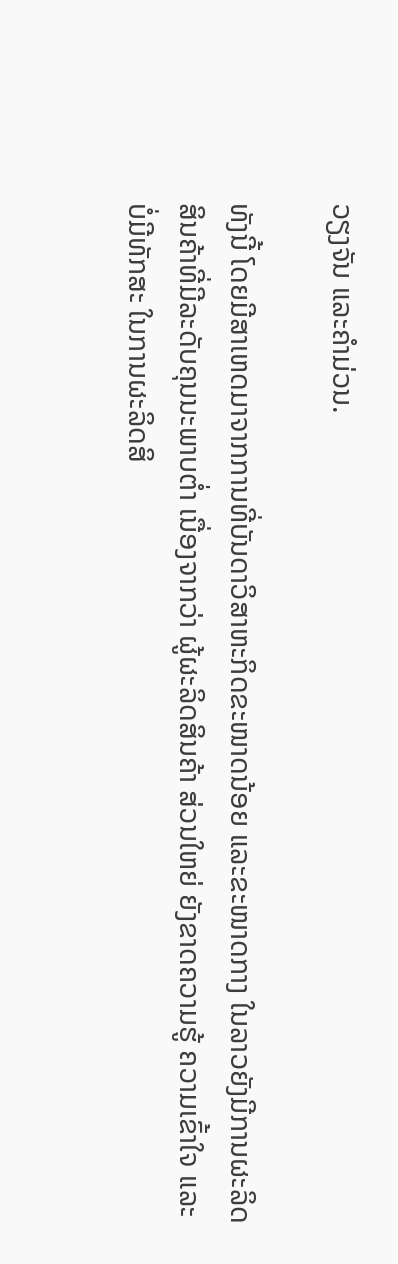ວຽງຈັນ ແລະຄຳມ່ວນ.

ທັງນີ້ ໂດຍມີສາເຫດມາຈາກການທີ່ບັນດາວິສາຫະກິດຂະໜາດນ້ອຍ ແລະຂະໜາດກາງ ໃນລາວຍັງມີການຜະລິດສິນຄ້າທີ່ມີລະດັບຄຸນນະພາບຕ່ຳ ເນື່ອງຈາກວ່າ ຜູ້ຜະລິດສິນຄ້າ ສ່ວນໃຫຍ່ ຍັງຂາດຄວາມຮູ້ ຄວາມເຂົ້າໃຈ ແລະບໍ່ມີທັກສະ ໃນການຜະລິດສິ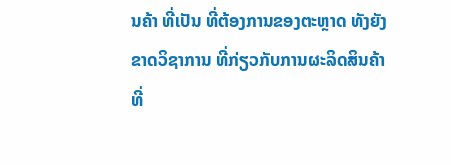ນຄ້າ ທີ່ເປັນ ທີ່ຕ້ອງການຂອງຕະຫຼາດ ທັງຍັງຂາດວິຊາການ ທີ່ກ່ຽວກັບການຜະລິດສິນຄ້າ ທີ່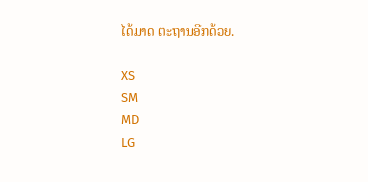ໄດ້ມາດ ຕະຖານອີກດ້ວຍ.

XS
SM
MD
LG